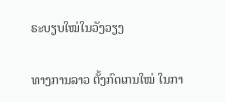ຣະບຽບໃໝ່ໃນວັງວຽງ

ທາງການລາວ ຕັ້ງກົດເກນໃໝ່ ໃນກາ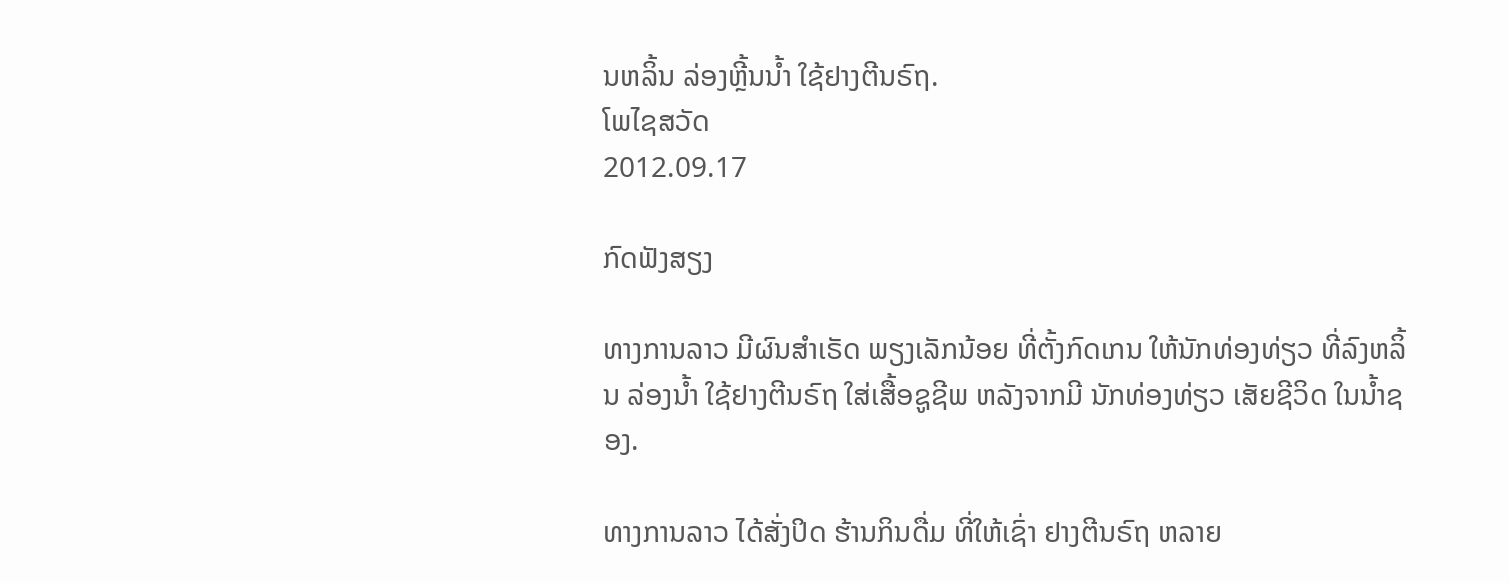ນຫລິ້ນ ລ່ອງຫຼີ້ນນໍ້າ ໃຊ້ຢາງຕີນຣົຖ.
ໂພໄຊສວັດ
2012.09.17

ກົດຟັງສຽງ

ທາງການລາວ ມີຜົນສໍາເຣັດ ພຽງເລັກນ້ອຍ ທີ່ຕັ້ງກົດເກນ ໃຫ້ນັກທ່ອງທ່ຽວ ທີ່ລົງຫລິ້ນ ລ່ອງນໍ້າ ໃຊ້ຢາງຕີນຣົຖ ໃສ່ເສື້ອຊູຊີພ ຫລັງຈາກມີ ນັກທ່ອງທ່ຽວ ເສັຍຊີວິດ ໃນນໍ້າຊອງ.

ທາງການລາວ ໄດ້ສັ່ງປິດ ຮ້ານກິນດື່ມ ທີ່ໃຫ້ເຊົ່າ ຢາງຕີນຣົຖ ຫລາຍ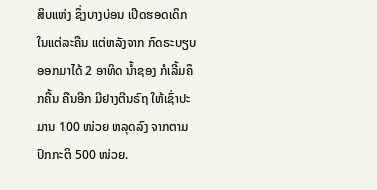ສິບແຫ່ງ ຊຶ່ງບາງບ່ອນ ເປີດຮອດເດິກ ໃນແຕ່ລະຄືນ ແຕ່ຫລັງຈາກ ກົດຣະບຽບ ອອກມາໄດ້ 2 ອາທິດ ນໍ້າຊອງ ກໍເລີ້ມຄຶກຄື້ນ ຄືນອີກ ມີຢາງຕີນຣົຖ ໃຫ້ເຊົ່າປະມານ 100 ໜ່ວຍ ຫລຸດລົງ ຈາກຕາມ ປົກກະຕິ 500 ໜ່ວຍ.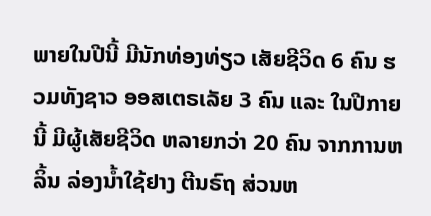ພາຍໃນປີນີ້ ມີນັກທ່ອງທ່ຽວ ເສັຍຊີວິດ 6 ຄົນ ຮວມທັງຊາວ ອອສເຕຣເລັຍ 3 ຄົນ ແລະ ໃນປີກາຍນີ້ ມີຜູ້ເສັຍຊີວິດ ຫລາຍກວ່າ 20 ຄົນ ຈາກການຫລິ້ນ ລ່ອງນໍ້າໃຊ້ຢາງ ຕີນຣົຖ ສ່ວນຫ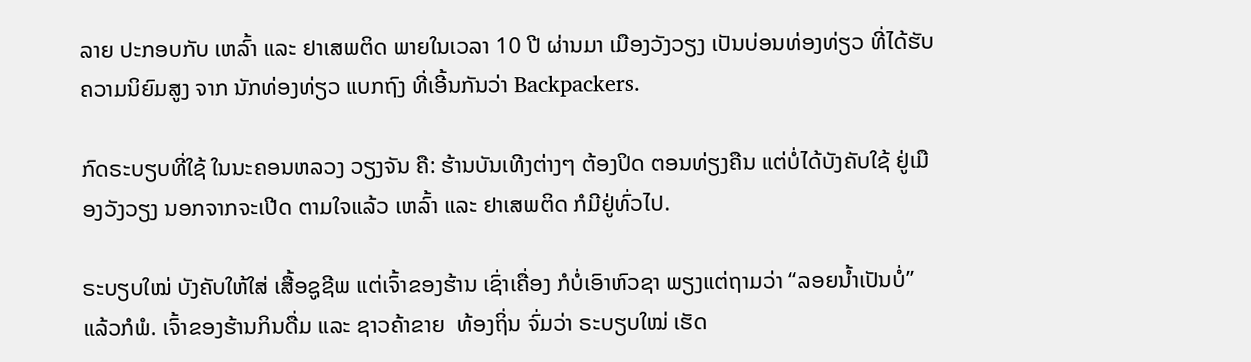ລາຍ ປະກອບກັບ ເຫລົ້າ ແລະ ຢາເສພຕິດ ພາຍໃນເວລາ 10 ປີ ຜ່ານມາ ເມືອງວັງວຽງ ເປັນບ່ອນທ່ອງທ່ຽວ ທີ່ໄດ້ຮັບ ຄວາມນິຍົມສູງ ຈາກ ນັກທ່ອງທ່ຽວ ແບກຖົງ ທີ່ເອີ້ນກັນວ່າ Backpackers.

ກົດຣະບຽບທີ່ໃຊ້ ໃນນະຄອນຫລວງ ວຽງຈັນ ຄື: ຮ້ານບັນເທີງຕ່າງໆ ຕ້ອງປິດ ຕອນທ່ຽງຄືນ ແຕ່ບໍ່ໄດ້ບັງຄັບໃຊ້ ຢູ່ເມືອງວັງວຽງ ນອກຈາກຈະເປີດ ຕາມໃຈແລ້ວ ເຫລົ້າ ແລະ ຢາເສພຕິດ ກໍມີຢູ່ທົ່ວໄປ.

ຣະບຽບໃໝ່ ບັງຄັບໃຫ້ໃສ່ ເສື້ອຊູຊີພ ແຕ່ເຈົ້າຂອງຮ້ານ ເຊົ່າເຄື່ອງ ກໍບໍ່ເອົາຫົວຊາ ພຽງແຕ່ຖາມວ່າ “ລອຍນໍ້າເປັນບໍ່” ແລ້ວກໍພໍ. ເຈົ້າຂອງຮ້ານກິນດື່ມ ແລະ ຊາວຄ້າຂາຍ  ທ້ອງຖິ່ນ ຈົ່ມວ່າ ຣະບຽບໃໝ່ ເຮັດ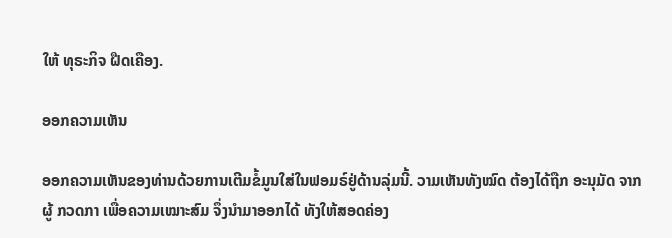ໃຫ້ ທຸຣະກິຈ ຝືດເຄືອງ.

ອອກຄວາມເຫັນ

ອອກຄວາມເຫັນຂອງທ່ານດ້ວຍການເຕີມຂໍ້ມູນໃສ່ໃນຟອມຣ໌ຢູ່ດ້ານລຸ່ມນີ້. ວາມເຫັນທັງໝົດ ຕ້ອງໄດ້ຖືກ ອະນຸມັດ ຈາກຜູ້ ກວດກາ ເພື່ອຄວາມເໝາະສົມ ຈຶ່ງນໍາມາອອກໄດ້ ທັງໃຫ້ສອດຄ່ອງ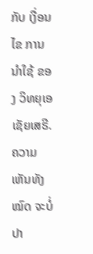ກັບ ເງື່ອນໄຂ ການນຳໃຊ້ ຂອງ ວິທຍຸເອເຊັຍເສຣີ. ຄວາມເຫັນທັງໝົດ ຈະບໍ່ປາ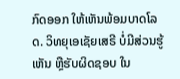ກົດອອກ ໃຫ້ເຫັນພ້ອມບາດໂລດ. ວິທຍຸເອເຊັຍເສຣີ ບໍ່ມີສ່ວນຮູ້ເຫັນ ຫຼືຮັບຜິດຊອບ ໃນ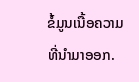ຂໍ້ມູນເນື້ອຄວາມ ທີ່ນໍາມາອອກ.